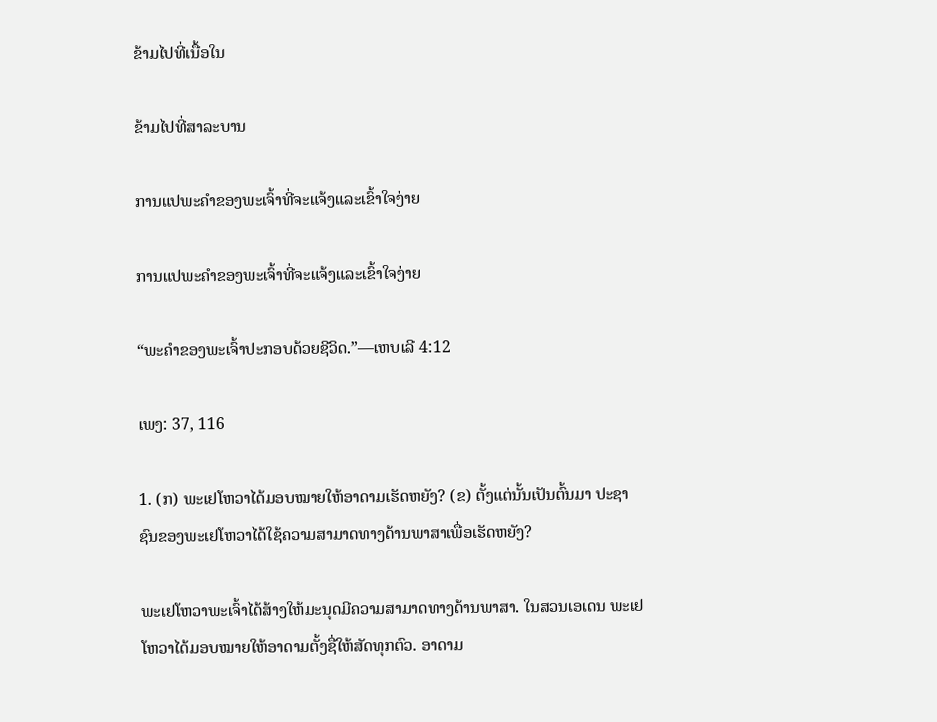ຂ້າມໄປທີ່ເນື້ອໃນ

ຂ້າມໄປທີ່ສາລະບານ

ການແປພະຄຳຂອງພະເຈົ້າທີ່ຈະແຈ້ງແລະເຂົ້າໃຈງ່າຍ

ການແປພະຄຳຂອງພະເຈົ້າທີ່ຈະແຈ້ງແລະເຂົ້າໃຈງ່າຍ

“ພະຄຳຂອງພະເຈົ້າປະກອບດ້ວຍຊີວິດ.”—ເຫບເລີ 4:12

ເພງ: 37, 116

1. (ກ) ພະເຢໂຫວາໄດ້ມອບໝາຍໃຫ້ອາດາມເຮັດຫຍັງ? (ຂ) ຕັ້ງແຕ່ນັ້ນເປັນຕົ້ນມາ ປະຊາຊົນຂອງພະເຢໂຫວາໄດ້ໃຊ້ຄວາມສາມາດທາງດ້ານພາສາເພື່ອເຮັດຫຍັງ?

ພະເຢໂຫວາພະເຈົ້າໄດ້ສ້າງໃຫ້ມະນຸດມີຄວາມສາມາດທາງດ້ານພາສາ. ໃນສວນເອເດນ ພະເຢໂຫວາໄດ້ມອບໝາຍໃຫ້ອາດາມຕັ້ງຊື່ໃຫ້ສັດທຸກຕົວ. ອາດາມ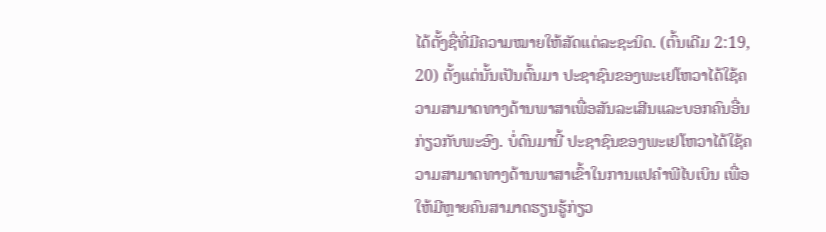ໄດ້ຕັ້ງຊື່ທີ່ມີຄວາມໝາຍໃຫ້ສັດແຕ່ລະຊະນິດ. (ຕົ້ນເດີມ 2:19, 20) ຕັ້ງແຕ່ນັ້ນເປັນຕົ້ນມາ ປະຊາຊົນຂອງພະເຢໂຫວາໄດ້ໃຊ້ຄວາມສາມາດທາງດ້ານພາສາເພື່ອສັນລະເສີນແລະບອກຄົນອື່ນກ່ຽວກັບພະອົງ. ບໍ່ດົນມານີ້ ປະຊາຊົນຂອງພະເຢໂຫວາໄດ້ໃຊ້ຄວາມສາມາດທາງດ້ານພາສາເຂົ້າໃນການແປຄຳພີໄບເບິນ ເພື່ອໃຫ້ມີຫຼາຍຄົນສາມາດຮຽນຮູ້ກ່ຽວ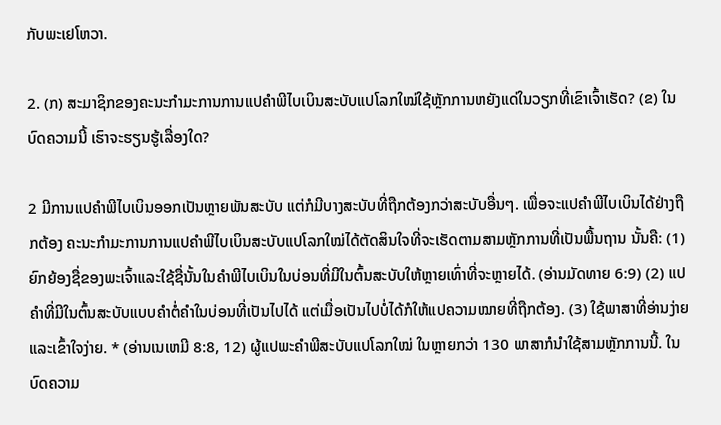ກັບພະເຢໂຫວາ.

2. (ກ) ສະມາຊິກຂອງຄະນະກຳມະການການແປຄຳພີໄບເບິນສະບັບແປໂລກໃໝ່ໃຊ້ຫຼັກການຫຍັງແດ່ໃນວຽກທີ່ເຂົາເຈົ້າເຮັດ? (ຂ) ໃນບົດຄວາມນີ້ ເຮົາຈະຮຽນຮູ້ເລື່ອງໃດ?

2 ມີການແປຄຳພີໄບເບິນອອກເປັນຫຼາຍພັນສະບັບ ແຕ່ກໍມີບາງສະບັບທີ່ຖືກຕ້ອງກວ່າສະບັບອື່ນໆ. ເພື່ອຈະແປຄຳພີໄບເບິນໄດ້ຢ່າງຖືກຕ້ອງ ຄະນະກຳມະການການແປຄຳພີໄບເບິນສະບັບແປໂລກໃໝ່ໄດ້ຕັດສິນໃຈທີ່ຈະເຮັດຕາມສາມຫຼັກການທີ່ເປັນພື້ນຖານ ນັ້ນຄື: (1) ຍົກຍ້ອງຊື່ຂອງພະເຈົ້າແລະໃຊ້ຊື່ນັ້ນໃນຄຳພີໄບເບິນໃນບ່ອນທີ່ມີໃນຕົ້ນສະບັບໃຫ້ຫຼາຍເທົ່າທີ່ຈະຫຼາຍໄດ້. (ອ່ານມັດທາຍ 6:9) (2) ແປຄຳທີ່ມີໃນຕົ້ນສະບັບແບບຄຳຕໍ່ຄຳໃນບ່ອນທີ່ເປັນໄປໄດ້ ແຕ່ເມື່ອເປັນໄປບໍ່ໄດ້ກໍໃຫ້ແປຄວາມໝາຍທີ່ຖືກຕ້ອງ. (3) ໃຊ້ພາສາທີ່ອ່ານງ່າຍແລະເຂົ້າໃຈງ່າຍ. * (ອ່ານເນເຫມີ 8:8, 12) ຜູ້ແປພະຄຳພີສະບັບແປໂລກໃໝ່ ໃນຫຼາຍກວ່າ 130 ພາສາກໍນຳໃຊ້ສາມຫຼັກການນີ້. ໃນບົດຄວາມ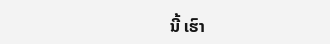ນີ້ ເຮົາ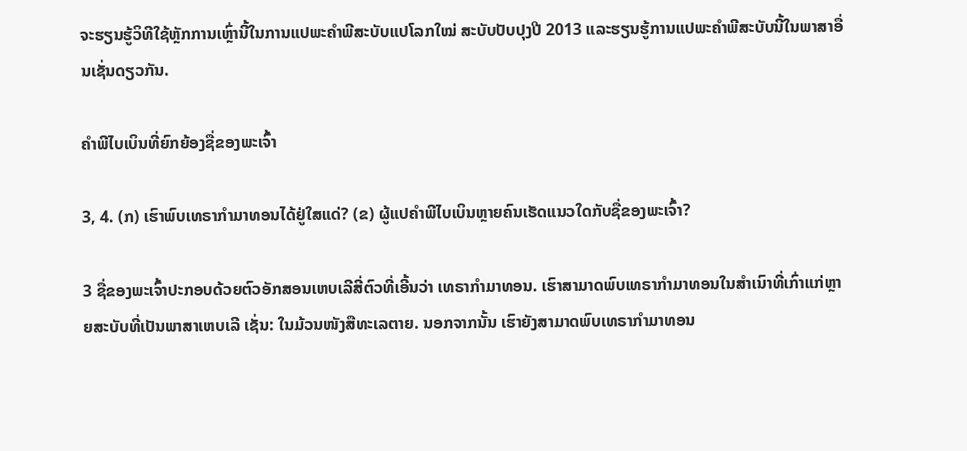ຈະຮຽນຮູ້ວິທີໃຊ້ຫຼັກການເຫຼົ່ານີ້ໃນການແປພະຄຳພີສະບັບແປໂລກໃໝ່ ສະບັບປັບປຸງປີ 2013 ແລະຮຽນຮູ້ການແປພະຄຳພີສະບັບນີ້ໃນພາສາອື່ນເຊັ່ນດຽວກັນ.

ຄຳພີໄບເບິນທີ່ຍົກຍ້ອງຊື່ຂອງພະເຈົ້າ

3, 4. (ກ) ເຮົາພົບເທຣາກຳມາທອນໄດ້ຢູ່ໃສແດ່? (ຂ) ຜູ້ແປຄຳພີໄບເບິນຫຼາຍຄົນເຮັດແນວໃດກັບຊື່ຂອງພະເຈົ້າ?

3 ຊື່ຂອງພະເຈົ້າປະກອບດ້ວຍຕົວອັກສອນເຫບເລີສີ່ຕົວທີ່ເອີ້ນວ່າ ເທຣາກຳມາທອນ. ເຮົາສາມາດພົບເທຣາກຳມາທອນໃນສຳເນົາທີ່ເກົ່າແກ່ຫຼາຍສະບັບທີ່ເປັນພາສາເຫບເລີ ເຊັ່ນ: ໃນມ້ວນໜັງສືທະເລຕາຍ. ນອກຈາກນັ້ນ ເຮົາຍັງສາມາດພົບເທຣາກຳມາທອນ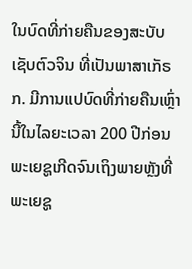ໃນບົດທີ່ກ່າຍຄືນຂອງສະບັບເຊັບຕົວຈິນ ທີ່ເປັນພາສາເກັຣກ. ມີການແປບົດທີ່ກ່າຍຄືນເຫຼົ່ານີ້ໃນໄລຍະເວລາ 200 ປີກ່ອນພະເຍຊູເກີດຈົນເຖິງພາຍຫຼັງທີ່ພະເຍຊູ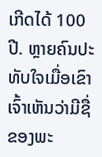ເກີດໄດ້ 100 ປີ. ຫຼາຍຄົນປະທັບໃຈເມື່ອເຂົາເຈົ້າເຫັນວ່າມີຊື່ຂອງພະ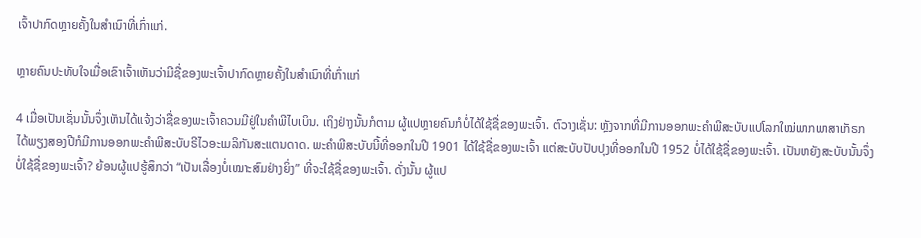ເຈົ້າປາກົດຫຼາຍຄັ້ງໃນສຳເນົາທີ່ເກົ່າແກ່.

ຫຼາຍຄົນປະທັບໃຈເມື່ອເຂົາເຈົ້າເຫັນວ່າມີຊື່ຂອງພະເຈົ້າປາກົດຫຼາຍຄັ້ງໃນສຳເນົາທີ່ເກົ່າແກ່

4 ເມື່ອເປັນເຊັ່ນນັ້ນຈຶ່ງເຫັນໄດ້ແຈ້ງວ່າຊື່ຂອງພະເຈົ້າຄວນມີຢູ່ໃນຄຳພີໄບເບິນ. ເຖິງຢ່າງນັ້ນກໍຕາມ ຜູ້ແປຫຼາຍຄົນກໍບໍ່ໄດ້ໃຊ້ຊື່ຂອງພະເຈົ້າ. ຕົວາງເຊັ່ນ: ຫຼັງຈາກທີ່ມີການອອກພະຄຳພີສະບັບແປໂລກໃໝ່ພາກພາສາເກັຣກ ໄດ້ພຽງສອງປີກໍມີການອອກພະຄຳພີສະບັບຣີໄວອະເມລິກັນສະແຕນດາດ. ພະຄຳພີສະບັບນີ້ທີ່ອອກໃນປີ 1901 ໄດ້ໃຊ້ຊື່ຂອງພະເຈົ້າ ແຕ່ສະບັບປັບປຸງທີ່ອອກໃນປີ 1952 ບໍ່ໄດ້ໃຊ້ຊື່ຂອງພະເຈົ້າ. ເປັນຫຍັງສະບັບນັ້ນຈຶ່ງບໍ່ໃຊ້ຊື່ຂອງພະເຈົ້າ? ຍ້ອນຜູ້ແປຮູ້ສຶກວ່າ “ເປັນເລື່ອງບໍ່ເໝາະສົມຢ່າງຍິ່ງ” ທີ່ຈະໃຊ້ຊື່ຂອງພະເຈົ້າ. ດັ່ງນັ້ນ ຜູ້ແປ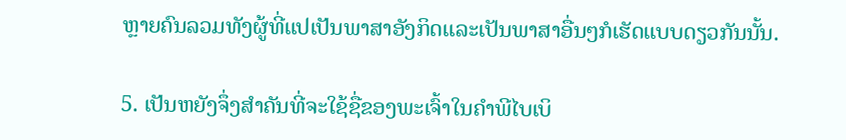ຫຼາຍຄົນລວມທັງຜູ້ທີ່ແປເປັນພາສາອັງກິດແລະເປັນພາສາອື່ນໆກໍເຮັດແບບດຽວກັນນັ້ນ.

5. ເປັນຫຍັງຈຶ່ງສຳຄັນທີ່ຈະໃຊ້ຊື່ຂອງພະເຈົ້າໃນຄຳພີໄບເບິ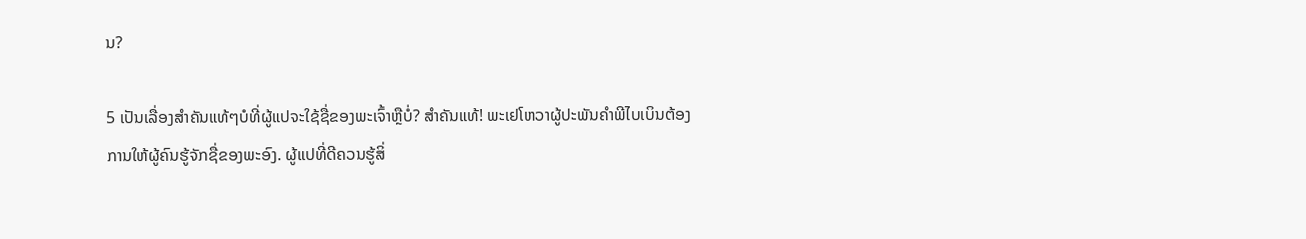ນ?

5 ເປັນເລື່ອງສຳຄັນແທ້ໆບໍທີ່ຜູ້ແປຈະໃຊ້ຊື່ຂອງພະເຈົ້າຫຼືບໍ່? ສຳຄັນແທ້! ພະເຢໂຫວາຜູ້ປະພັນຄຳພີໄບເບິນຕ້ອງການໃຫ້ຜູ້ຄົນຮູ້ຈັກຊື່ຂອງພະອົງ. ຜູ້ແປທີ່ດີຄວນຮູ້ສິ່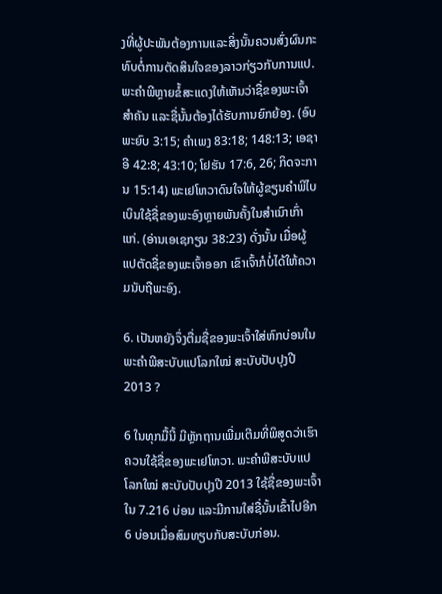ງທີ່ຜູ້ປະພັນຕ້ອງການແລະສິ່ງນັ້ນຄວນສົ່ງຜົນກະທົບຕໍ່ການຕັດສິນໃຈຂອງລາວກ່ຽວກັບການແປ. ພະຄຳພີຫຼາຍຂໍ້ສະແດງໃຫ້ເຫັນວ່າຊື່ຂອງພະເຈົ້າສຳຄັນ ແລະຊື່ນັ້ນຕ້ອງໄດ້ຮັບການຍົກຍ້ອງ. (ອົບພະຍົບ 3:15; ຄຳເພງ 83:18; 148:13; ເອຊາອີ 42:8; 43:10; ໂຢຮັນ 17:6, 26; ກິດຈະການ 15:14) ພະເຢໂຫວາດົນໃຈໃຫ້ຜູ້ຂຽນຄຳພີໄບເບິນໃຊ້ຊື່ຂອງພະອົງຫຼາຍພັນຄັ້ງໃນສຳເນົາເກົ່າແກ່. (ອ່ານເອເຊກຽນ 38:23) ດັ່ງນັ້ນ ເມື່ອຜູ້ແປຕັດຊື່ຂອງພະເຈົ້າອອກ ເຂົາເຈົ້າກໍບໍ່ໄດ້ໃຫ້ຄວາມນັບຖືພະອົງ.

6. ເປັນຫຍັງຈຶ່ງຕື່ມຊື່ຂອງພະເຈົ້າໃສ່ຫົກບ່ອນໃນພະຄຳພີສະບັບແປໂລກໃໝ່ ສະບັບປັບປຸງປີ 2013 ?

6 ໃນທຸກມື້ນີ້ ມີຫຼັກຖານເພີ່ມເຕີມທີ່ພິສູດວ່າເຮົາຄວນໃຊ້ຊື່ຂອງພະເຢໂຫວາ. ພະຄຳພີສະບັບແປໂລກໃໝ່ ສະບັບປັບປຸງປີ 2013 ໃຊ້ຊື່ຂອງພະເຈົ້າໃນ 7.216 ບ່ອນ ແລະມີການໃສ່ຊື່ນັ້ນເຂົ້າໄປອີກ 6 ບ່ອນເມື່ອສົມທຽບກັບສະບັບກ່ອນ.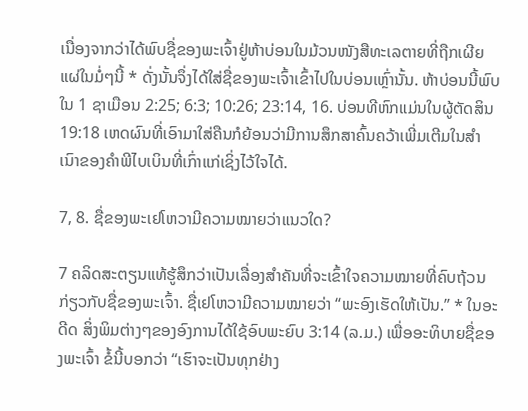ເນື່ອງຈາກວ່າໄດ້ພົບຊື່ຂອງພະເຈົ້າຢູ່ຫ້າບ່ອນໃນມ້ວນໜັງສືທະເລຕາຍທີ່ຖືກເຜີຍແຜ່ໃນມໍ່ໆນີ້ * ດັ່ງນັ້ນຈຶ່ງໄດ້ໃສ່ຊື່ຂອງພະເຈົ້າເຂົ້າໄປໃນບ່ອນເຫຼົ່ານັ້ນ. ຫ້າບ່ອນນີ້ພົບໃນ 1 ຊາເມືອນ 2:25; 6:3; 10:26; 23:14, 16. ບ່ອນທີຫົກແມ່ນໃນຜູ້ຕັດສິນ 19:18 ເຫດຜົນທີ່ເອົາມາໃສ່ຄືນກໍຍ້ອນວ່າມີການສຶກສາຄົ້ນຄວ້າເພີ່ມເຕີມໃນສຳເນົາຂອງຄຳພີໄບເບິນທີ່ເກົ່າແກ່ເຊິ່ງໄວ້ໃຈໄດ້.

7, 8. ຊື່ຂອງພະເຢໂຫວາມີຄວາມໝາຍວ່າແນວໃດ?

7 ຄລິດສະຕຽນແທ້ຮູ້ສຶກວ່າເປັນເລື່ອງສຳຄັນທີ່ຈະເຂົ້າໃຈຄວາມໝາຍທີ່ຄົບຖ້ວນກ່ຽວກັບຊື່ຂອງພະເຈົ້າ. ຊື່ເຢໂຫວາມີຄວາມໝາຍວ່າ “ພະອົງເຮັດໃຫ້ເປັນ.” * ໃນອະດີດ ສິ່ງພິມຕ່າງໆຂອງອົງການໄດ້ໃຊ້ອົບພະຍົບ 3:14 (ລ.ມ.) ເພື່ອອະທິບາຍຊື່ຂອງພະເຈົ້າ ຂໍ້ນີ້ບອກວ່າ “ເຮົາຈະເປັນທຸກຢ່າງ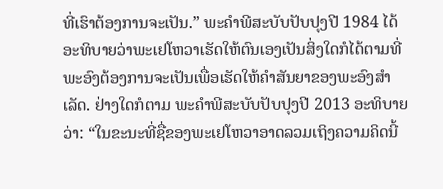ທີ່ເຮົາຕ້ອງການຈະເປັນ.” ພະຄຳພີສະບັບປັບປຸງປີ 1984 ໄດ້ອະທິບາຍວ່າພະເຢໂຫວາເຮັດໃຫ້ຕົນເອງເປັນສິ່ງໃດກໍໄດ້ຕາມທີ່ພະອົງຕ້ອງການຈະເປັນເພື່ອເຮັດໃຫ້ຄຳສັນຍາຂອງພະອົງສຳເລັດ. ຢ່າງໃດກໍຕາມ ພະຄຳພີສະບັບປັບປຸງປີ 2013 ອະທິບາຍວ່າ: “ໃນຂະນະທີ່ຊື່ຂອງພະເຢໂຫວາອາດລວມເຖິງຄວາມຄິດນີ້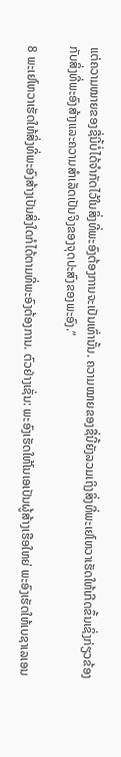ແຕ່ຄວາມໝາຍຂອງຊື່ນີ້ບໍ່ໄດ້ຈຳກັດໄວ້ໃນສິ່ງທີ່ພະອົງຕ້ອງການຈະເປັນເທົ່ານັ້ນ. ຄວາມໝາຍຂອງຊື່ນີ້ຍັງລວມເຖິງສິ່ງທີ່ພະເຢໂຫວາເຮັດໃຫ້ເກີດຂຶ້ນເຊິ່ງກ່ຽວຂ້ອງກັບສິ່ງທີ່ພະອົງສ້າງແລະຄວາມສຳເລັດເປັນຈິງຂອງຈຸດປະສົງຂອງພະອົງ.”

8 ພະເຢໂຫວາເຮັດໃຫ້ສິ່ງທີ່ພະອົງສ້າງເປັນສິ່ງໃດກໍໄດ້ຕາມທີ່ພະອົງຕ້ອງການ. ຕົວຢ່າງເຊັ່ນ: ພະອົງເຮັດໃຫ້ໂນເອເປັນຜູ້ສ້າງເຮືອໃຫຍ່ ພະອົງເຮັດໃຫ້ເບຊາເລເອນ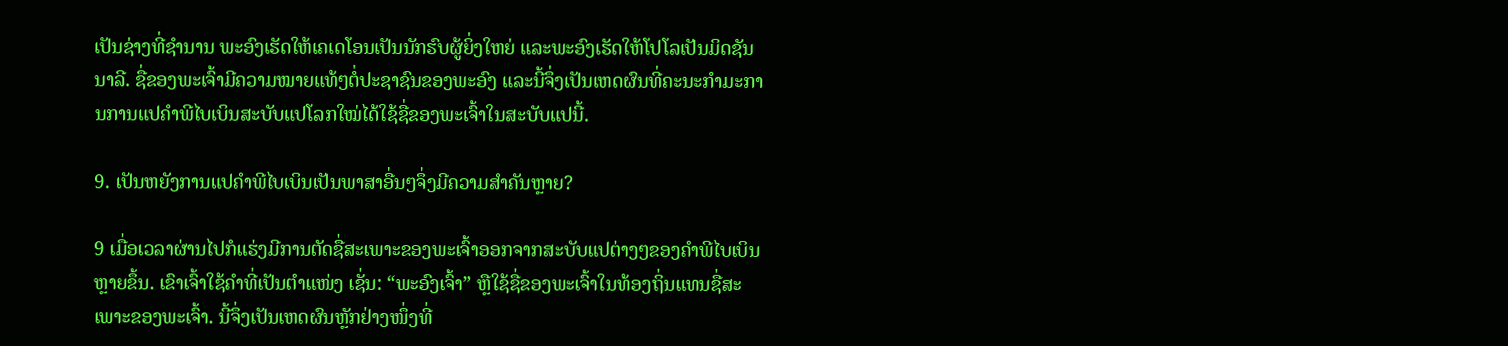ເປັນຊ່າງທີ່ຊຳນານ ພະອົງເຮັດໃຫ້ເຄເດໂອນເປັນນັກຮົບຜູ້ຍິ່ງໃຫຍ່ ແລະພະອົງເຮັດໃຫ້ໂປໂລເປັນມິດຊັນນາລີ. ຊື່ຂອງພະເຈົ້າມີຄວາມໝາຍແທ້ໆຕໍ່ປະຊາຊົນຂອງພະອົງ ແລະນີ້ຈຶ່ງເປັນເຫດຜົນທີ່ຄະນະກຳມະການການແປຄຳພີໄບເບິນສະບັບແປໂລກໃໝ່ໄດ້ໃຊ້ຊື່ຂອງພະເຈົ້າໃນສະບັບແປນີ້.

9. ເປັນຫຍັງການແປຄຳພີໄບເບິນເປັນພາສາອື່ນໆຈຶ່ງມີຄວາມສຳຄັນຫຼາຍ?

9 ເມື່ອເວລາຜ່ານໄປກໍແຮ່ງມີການຕັດຊື່ສະເພາະຂອງພະເຈົ້າອອກຈາກສະບັບແປຕ່າງໆຂອງຄຳພີໄບເບິນຫຼາຍຂຶ້ນ. ເຂົາເຈົ້າໃຊ້ຄຳທີ່ເປັນຕຳແໜ່ງ ເຊັ່ນ: “ພະອົງເຈົ້າ” ຫຼືໃຊ້ຊື່ຂອງພະເຈົ້າໃນທ້ອງຖິ່ນແທນຊື່ສະເພາະຂອງພະເຈົ້າ. ນີ້ຈຶ່ງເປັນເຫດຜົນຫຼັກຢ່າງໜຶ່ງທີ່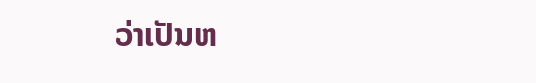ວ່າເປັນຫ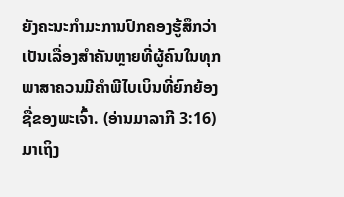ຍັງຄະນະກຳມະການປົກຄອງຮູ້ສຶກວ່າເປັນເລື່ອງສຳຄັນຫຼາຍທີ່ຜູ້ຄົນໃນທຸກພາສາຄວນມີຄຳພີໄບເບິນທີ່ຍົກຍ້ອງຊື່ຂອງພະເຈົ້າ. (ອ່ານມາລາກີ 3:16) ມາເຖິງ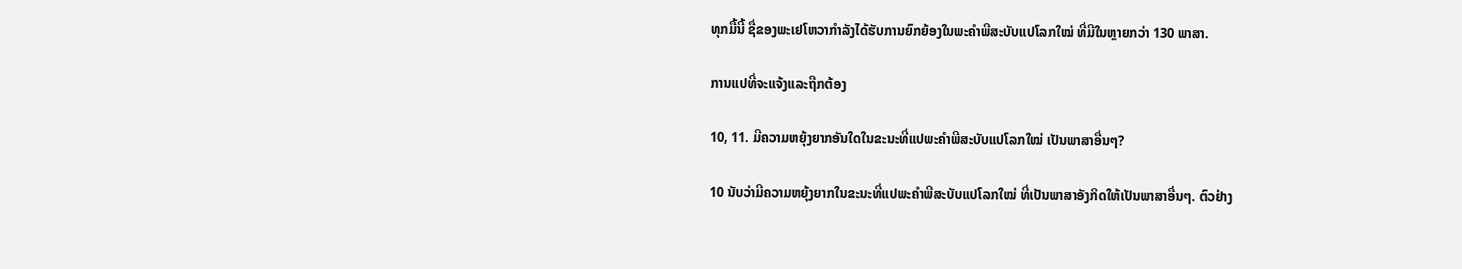ທຸກມື້ນີ້ ຊື່ຂອງພະເຢໂຫວາກຳລັງໄດ້ຮັບການຍົກຍ້ອງໃນພະຄຳພີສະບັບແປໂລກໃໝ່ ທີ່ມີໃນຫຼາຍກວ່າ 130 ພາສາ.

ການແປທີ່ຈະແຈ້ງແລະຖືກຕ້ອງ

10, 11. ມີຄວາມຫຍຸ້ງຍາກອັນໃດໃນຂະນະທີ່ແປພະຄຳພີສະບັບແປໂລກໃໝ່ ເປັນພາສາອື່ນໆ?

10 ນັບວ່າມີຄວາມຫຍຸ້ງຍາກໃນຂະນະທີ່ແປພະຄຳພີສະບັບແປໂລກໃໝ່ ທີ່ເປັນພາສາອັງກິດໃຫ້ເປັນພາສາອື່ນໆ. ຕົວຢ່າງ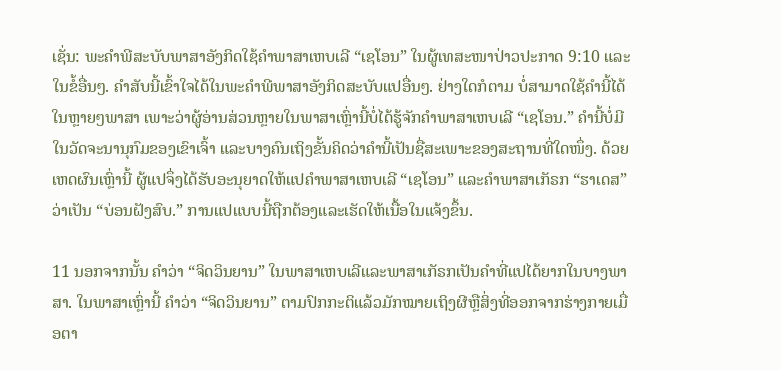ເຊັ່ນ: ພະຄຳພີສະບັບພາສາອັງກິດໃຊ້ຄຳພາສາເຫບເລີ “ເຊໂອນ” ໃນຜູ້ເທສະໜາປ່າວປະກາດ 9:10 ແລະໃນຂໍ້ອື່ນໆ. ຄຳສັບນີ້ເຂົ້າໃຈໄດ້ໃນພະຄຳພີພາສາອັງກິດສະບັບແປອື່ນໆ. ຢ່າງໃດກໍຕາມ ບໍ່ສາມາດໃຊ້ຄຳນີ້ໄດ້ໃນຫຼາຍໆພາສາ ເພາະວ່າຜູ້ອ່ານສ່ວນຫຼາຍໃນພາສາເຫຼົ່ານີ້ບໍ່ໄດ້ຮູ້ຈັກຄຳພາສາເຫບເລີ “ເຊໂອນ.” ຄຳນີ້ບໍ່ມີໃນວັດຈະນານຸກົມຂອງເຂົາເຈົ້າ ແລະບາງຄົນເຖິງຂັ້ນຄິດວ່າຄຳນີ້ເປັນຊື່ສະເພາະຂອງສະຖານທີ່ໃດໜຶ່ງ. ດ້ວຍເຫດຜົນເຫຼົ່ານີ້ ຜູ້ແປຈຶ່ງໄດ້ຮັບອະນຸຍາດໃຫ້ແປຄຳພາສາເຫບເລີ “ເຊໂອນ” ແລະຄຳພາສາເກັຣກ “ຮາເດສ” ວ່າເປັນ “ບ່ອນຝັງສົບ.” ການແປແບບນີ້ຖືກຕ້ອງແລະເຮັດໃຫ້ເນື້ອໃນແຈ້ງຂຶ້ນ.

11 ນອກຈາກນັ້ນ ຄຳວ່າ “ຈິດວິນຍານ” ໃນພາສາເຫບເລີແລະພາສາເກັຣກເປັນຄຳທີ່ແປໄດ້ຍາກໃນບາງພາສາ. ໃນພາສາເຫຼົ່ານີ້ ຄຳວ່າ “ຈິດວິນຍານ” ຕາມປົກກະຕິແລ້ວມັກໝາຍເຖິງຜີຫຼືສິ່ງທີ່ອອກຈາກຮ່າງກາຍເມື່ອຕາ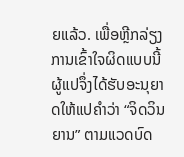ຍແລ້ວ. ເພື່ອຫຼີກລ່ຽງການເຂົ້າໃຈຜິດແບບນີ້ ຜູ້ແປຈຶ່ງໄດ້ຮັບອະນຸຍາດໃຫ້ແປຄຳວ່າ “ຈິດວິນຍານ” ຕາມແວດບົດ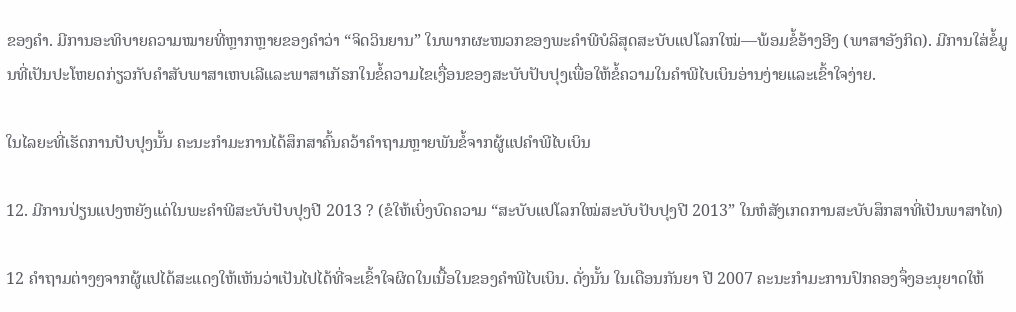ຂອງຄຳ. ມີການອະທິບາຍຄວາມໝາຍທີ່ຫຼາກຫຼາຍຂອງຄຳວ່າ “ຈິດວິນຍານ” ໃນພາກຜະໜວກຂອງພະຄຳພີບໍລິສຸດສະບັບແປໂລກໃໝ່—ພ້ອມຂໍ້ອ້າງອີງ (ພາສາອັງກິດ). ມີການໃສ່ຂໍ້ມູນທີ່ເປັນປະໂຫຍດກ່ຽວກັບຄຳສັບພາສາເຫບເລີແລະພາສາເກັຣກໃນຂໍ້ຄວາມໄຂເງື່ອນຂອງສະບັບປັບປຸງເພື່ອໃຫ້ຂໍ້ຄວາມໃນຄຳພີໄບເບິນອ່ານງ່າຍແລະເຂົ້າໃຈງ່າຍ.

ໃນໄລຍະທີ່ເຮັດການປັບປຸງນັ້ນ ຄະນະກຳມະການໄດ້ສຶກສາຄົ້ນຄວ້າຄຳຖາມຫຼາຍພັນຂໍ້ຈາກຜູ້ແປຄຳພີໄບເບິນ

12. ມີການປ່ຽນແປງຫຍັງແດ່ໃນພະຄຳພີສະບັບປັບປຸງປີ 2013 ? (ຂໍໃຫ້ເບິ່ງບົດຄວາມ “ສະບັບແປໂລກໃໝ່ສະບັບປັບປຸງປີ 2013” ໃນຫໍສັງເກດການສະບັບສຶກສາທີ່ເປັນພາສາໄທ)

12 ຄຳຖາມຕ່າງໆຈາກຜູ້ແປໄດ້ສະແດງໃຫ້ເຫັນວ່າເປັນໄປໄດ້ທີ່ຈະເຂົ້າໃຈຜິດໃນເນື້ອໃນຂອງຄຳພີໄບເບິນ. ດັ່ງນັ້ນ ໃນເດືອນກັນຍາ ປີ 2007 ຄະນະກຳມະການປົກຄອງຈຶ່ງອະນຸຍາດໃຫ້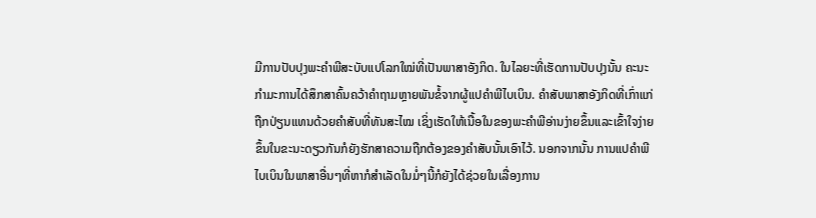ມີການປັບປຸງພະຄຳພີສະບັບແປໂລກໃໝ່ທີ່ເປັນພາສາອັງກິດ. ໃນໄລຍະທີ່ເຮັດການປັບປຸງນັ້ນ ຄະນະກຳມະການໄດ້ສຶກສາຄົ້ນຄວ້າຄຳຖາມຫຼາຍພັນຂໍ້ຈາກຜູ້ແປຄຳພີໄບເບິນ. ຄຳສັບພາສາອັງກິດທີ່ເກົ່າແກ່ຖືກປ່ຽນແທນດ້ວຍຄຳສັບທີ່ທັນສະໄໝ ເຊິ່ງເຮັດໃຫ້ເນື້ອໃນຂອງພະຄຳພີອ່ານງ່າຍຂຶ້ນແລະເຂົ້າໃຈງ່າຍຂຶ້ນໃນຂະນະດຽວກັນກໍຍັງຮັກສາຄວາມຖືກຕ້ອງຂອງຄຳສັບນັ້ນເອົາໄວ້. ນອກຈາກນັ້ນ ການແປຄຳພີໄບເບິນໃນພາສາອື່ນໆທີ່ຫາກໍສຳເລັດໃນມໍ່ໆນີ້ກໍຍັງໄດ້ຊ່ວຍໃນເລື່ອງການ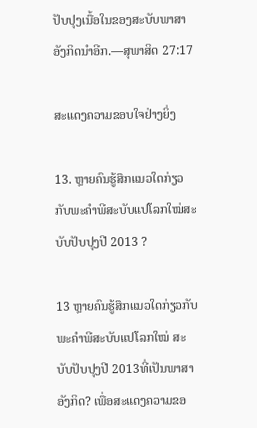ປັບປຸງເນື້ອໃນຂອງສະບັບພາສາອັງກິດນຳອີກ.—ສຸພາສິດ 27:17

ສະແດງຄວາມຂອບໃຈຢ່າງຍິ່ງ

13. ຫຼາຍຄົນຮູ້ສຶກແນວໃດກ່ຽວກັບພະຄຳພີສະບັບແປໂລກໃໝ່ສະບັບປັບປຸງປີ 2013 ?

13 ຫຼາຍຄົນຮູ້ສຶກແນວໃດກ່ຽວກັບພະຄຳພີສະບັບແປໂລກໃໝ່ ສະບັບປັບປຸງປີ 2013ທີ່ເປັນພາສາອັງກິດ? ເພື່ອສະແດງຄວາມຂອ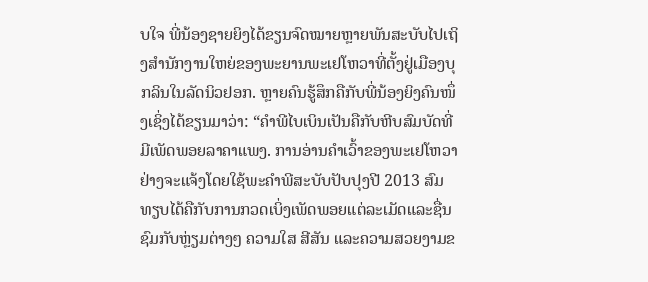ບໃຈ ພີ່ນ້ອງຊາຍຍິງໄດ້ຂຽນຈົດໝາຍຫຼາຍພັນສະບັບໄປເຖິງສຳນັກງານໃຫຍ່ຂອງພະຍານພະເຢໂຫວາທີ່ຕັ້ງຢູ່ເມືອງບຸກລິນໃນລັດນິວຢອກ. ຫຼາຍຄົນຮູ້ສຶກຄືກັບພີ່ນ້ອງຍິງຄົນໜຶ່ງເຊິ່ງໄດ້ຂຽນມາວ່າ: “ຄຳພີໄບເບິນເປັນຄືກັບຫີບສົມບັດທີ່ມີເພັດພອຍລາຄາແພງ. ການອ່ານຄຳເວົ້າຂອງພະເຢໂຫວາຢ່າງຈະແຈ້ງໂດຍໃຊ້ພະຄຳພີສະບັບປັບປຸງປີ 2013 ສົມທຽບໄດ້ຄືກັບການກວດເບິ່ງເພັດພອຍແຕ່ລະເມັດແລະຊື່ນຊົມກັບຫຼ່ຽມຕ່າງໆ ຄວາມໃສ ສີສັນ ແລະຄວາມສວຍງາມຂ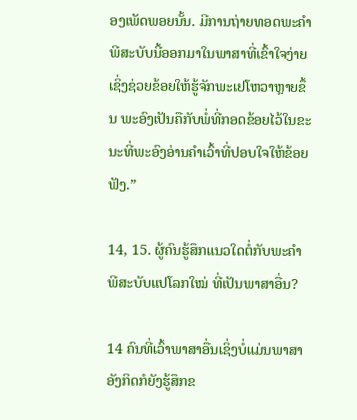ອງເພັດພອຍນັ້ນ. ມີການຖ່າຍທອດພະຄຳພີສະບັບນີ້ອອກມາໃນພາສາທີ່ເຂົ້າໃຈງ່າຍເຊິ່ງຊ່ວຍຂ້ອຍໃຫ້ຮູ້ຈັກພະເຢໂຫວາຫຼາຍຂຶ້ນ ພະອົງເປັນຄືກັບພໍ່ທີ່ກອດຂ້ອຍໄວ້ໃນຂະນະທີ່ພະອົງອ່ານຄຳເວົ້າທີ່ປອບໃຈໃຫ້ຂ້ອຍຟັງ.”

14, 15. ຜູ້ຄົນຮູ້ສຶກແນວໃດຕໍ່ກັບພະຄຳພີສະບັບແປໂລກໃໝ່ ທີ່ເປັນພາສາອື່ນ?

14 ຄົນທີ່ເວົ້າພາສາອື່ນເຊິ່ງບໍ່ແມ່ນພາສາອັງກິດກໍຍັງຮູ້ສຶກຂ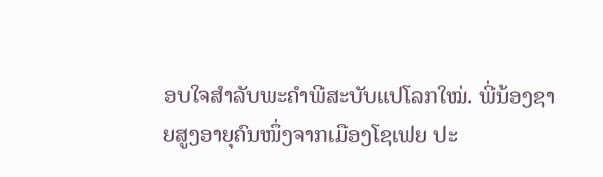ອບໃຈສຳລັບພະຄຳພີສະບັບແປໂລກໃໝ່. ພີ່ນ້ອງຊາຍສູງອາຍຸຄົນໜຶ່ງຈາກເມືອງໂຊເຟຍ ປະ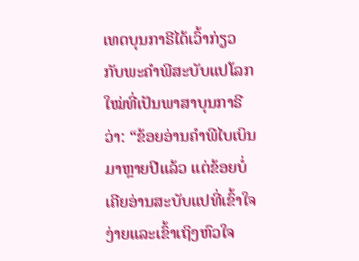ເທດບຸນກາຣີໄດ້ເວົ້າກ່ຽວກັບພະຄຳພີສະບັບແປໂລກໃໝ່ທີ່ເປັນພາສາບຸນກາຣີວ່າ: “ຂ້ອຍອ່ານຄຳພີໄບເບິນມາຫຼາຍປີແລ້ວ ແຕ່ຂ້ອຍບໍ່ເຄີຍອ່ານສະບັບແປທີ່ເຂົ້າໃຈງ່າຍແລະເຂົ້າເຖິງຫົວໃຈ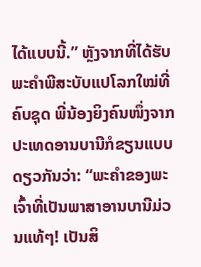ໄດ້ແບບນີ້.” ຫຼັງຈາກທີ່ໄດ້ຮັບພະຄຳພີສະບັບແປໂລກໃໝ່ທີ່ຄົບຊຸດ ພີ່ນ້ອງຍິງຄົນໜຶ່ງຈາກປະເທດອານບານີກໍຂຽນແບບດຽວກັນວ່າ: “ພະຄຳຂອງພະເຈົ້າທີ່ເປັນພາສາອານບານີມ່ວນແທ້ໆ! ເປັນສິ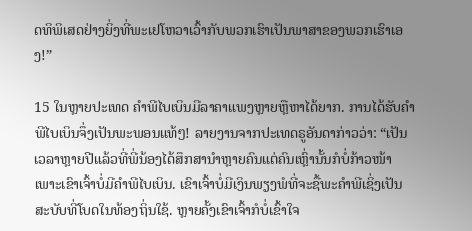ດທິພິເສດຢ່າງຍິ່ງທີ່ພະເຢໂຫວາເວົ້າກັບພວກເຮົາເປັນພາສາຂອງພວກເຮົາເອງ!”

15 ໃນຫຼາຍປະເທດ ຄຳພີໄບເບິນມີລາຄາແພງຫຼາຍຫຼືຫາໄດ້ຍາກ. ການໄດ້ຮັບຄຳພີໄບເບິນຈຶ່ງເປັນພະພອນແທ້ໆ! ລາຍງານຈາກປະເທດຣູອັນດາກ່າວວ່າ: “ເປັນເວລາຫຼາຍປີແລ້ວທີ່ພີ່ນ້ອງໄດ້ສຶກສານຳຫຼາຍຄົນແຕ່ຄົນເຫຼົ່ານັ້ນກໍບໍ່ກ້າວໜ້າເພາະເຂົາເຈົ້າບໍ່ມີຄຳພີໄບເບິນ. ເຂົາເຈົ້າບໍ່ມີເງິນພຽງພໍທີ່ຈະຊື້ພະຄຳພີເຊິ່ງເປັນສະບັບທີ່ໂບດໃນທ້ອງຖິ່ນໃຊ້. ຫຼາຍຄັ້ງເຂົາເຈົ້າກໍບໍ່ເຂົ້າໃຈ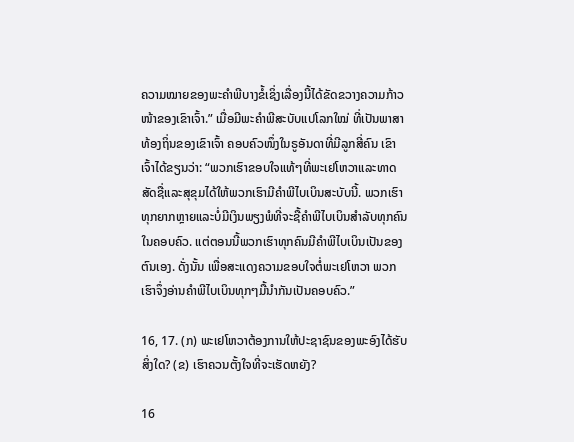ຄວາມໝາຍຂອງພະຄຳພີບາງຂໍ້ເຊິ່ງເລື່ອງນີ້ໄດ້ຂັດຂວາງຄວາມກ້າວໜ້າຂອງເຂົາເຈົ້າ.” ເມື່ອມີພະຄຳພີສະບັບແປໂລກໃໝ່ ທີ່ເປັນພາສາທ້ອງຖິ່ນຂອງເຂົາເຈົ້າ ຄອບຄົວໜຶ່ງໃນຣູອັນດາທີ່ມີລູກສີ່ຄົນ ເຂົາເຈົ້າໄດ້ຂຽນວ່າ: “ພວກເຮົາຂອບໃຈແທ້ໆທີ່ພະເຢໂຫວາແລະທາດສັດຊື່ແລະສຸຂຸມໄດ້ໃຫ້ພວກເຮົາມີຄຳພີໄບເບິນສະບັບນີ້. ພວກເຮົາທຸກຍາກຫຼາຍແລະບໍ່ມີເງິນພຽງພໍທີ່ຈະຊື້ຄຳພີໄບເບິນສຳລັບທຸກຄົນໃນຄອບຄົວ. ແຕ່ຕອນນີ້ພວກເຮົາທຸກຄົນມີຄຳພີໄບເບິນເປັນຂອງຕົນເອງ. ດັ່ງນັ້ນ ເພື່ອສະແດງຄວາມຂອບໃຈຕໍ່ພະເຢໂຫວາ ພວກເຮົາຈຶ່ງອ່ານຄຳພີໄບເບິນທຸກໆມື້ນຳກັນເປັນຄອບຄົວ.”

16, 17. (ກ) ພະເຢໂຫວາຕ້ອງການໃຫ້ປະຊາຊົນຂອງພະອົງໄດ້ຮັບສິ່ງໃດ? (ຂ) ເຮົາຄວນຕັ້ງໃຈທີ່ຈະເຮັດຫຍັງ?

16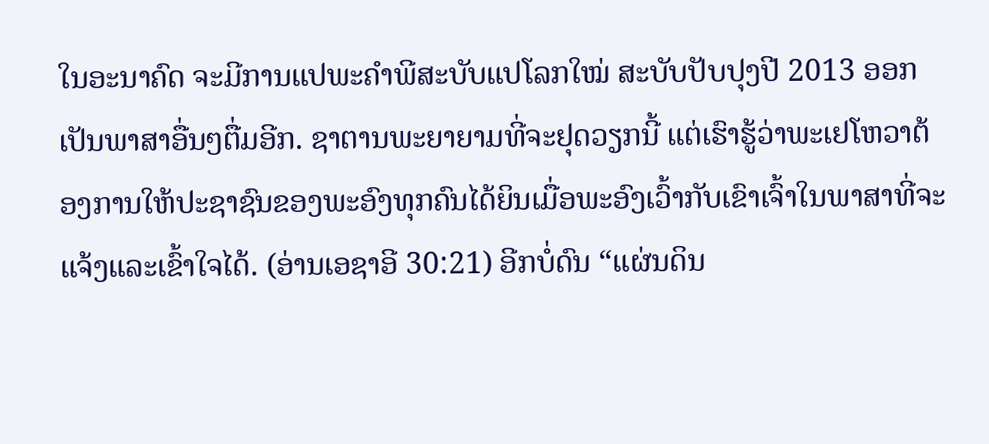ໃນອະນາຄົດ ຈະມີການແປພະຄຳພີສະບັບແປໂລກໃໝ່ ສະບັບປັບປຸງປີ 2013 ອອກເປັນພາສາອື່ນໆຕື່ມອີກ. ຊາຕານພະຍາຍາມທີ່ຈະຢຸດວຽກນີ້ ແຕ່ເຮົາຮູ້ວ່າພະເຢໂຫວາຕ້ອງການໃຫ້ປະຊາຊົນຂອງພະອົງທຸກຄົນໄດ້ຍິນເມື່ອພະອົງເວົ້າກັບເຂົາເຈົ້າໃນພາສາທີ່ຈະແຈ້ງແລະເຂົ້າໃຈໄດ້. (ອ່ານເອຊາອີ 30:21) ອີກບໍ່ດົນ “ແຜ່ນດິນ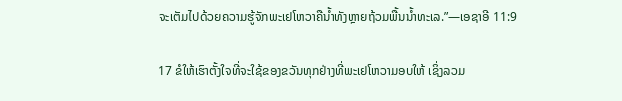ຈະເຕັມໄປດ້ວຍຄວາມຮູ້ຈັກພະເຢໂຫວາຄືນໍ້າທັງຫຼາຍຖ້ວມພື້ນນໍ້າທະເລ.”—ເອຊາອີ 11:9

17 ຂໍໃຫ້ເຮົາຕັ້ງໃຈທີ່ຈະໃຊ້ຂອງຂວັນທຸກຢ່າງທີ່ພະເຢໂຫວາມອບໃຫ້ ເຊິ່ງລວມ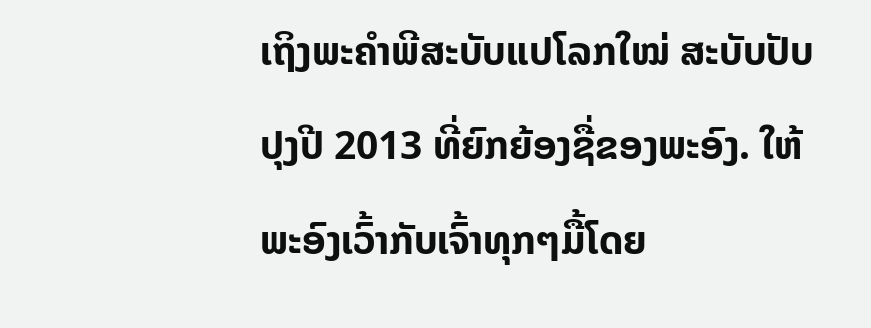ເຖິງພະຄຳພີສະບັບແປໂລກໃໝ່ ສະບັບປັບປຸງປີ 2013 ທີ່ຍົກຍ້ອງຊື່ຂອງພະອົງ. ໃຫ້ພະອົງເວົ້າກັບເຈົ້າທຸກໆມື້ໂດຍ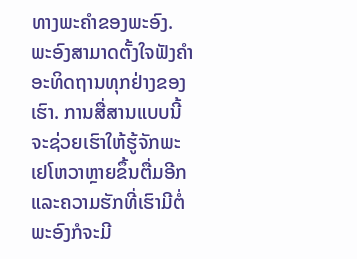ທາງພະຄຳຂອງພະອົງ. ພະອົງສາມາດຕັ້ງໃຈຟັງຄຳອະທິດຖານທຸກຢ່າງຂອງເຮົາ. ການສື່ສານແບບນີ້ຈະຊ່ວຍເຮົາໃຫ້ຮູ້ຈັກພະເຢໂຫວາຫຼາຍຂຶ້ນຕື່ມອີກ ແລະຄວາມຮັກທີ່ເຮົາມີຕໍ່ພະອົງກໍຈະມີ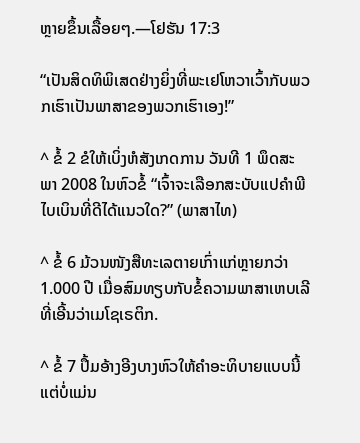ຫຼາຍຂຶ້ນເລື້ອຍໆ.—ໂຢຮັນ 17:3

“ເປັນສິດທິພິເສດຢ່າງຍິ່ງທີ່ພະເຢໂຫວາເວົ້າກັບພວກເຮົາເປັນພາສາຂອງພວກເຮົາເອງ!”

^ ຂໍ້ 2 ຂໍໃຫ້ເບິ່ງຫໍສັງເກດການ ວັນທີ 1 ພຶດສະພາ 2008 ໃນຫົວຂໍ້ “ເຈົ້າຈະເລືອກສະບັບແປຄຳພີໄບເບິນທີ່ດີໄດ້ແນວໃດ?” (ພາສາໄທ)

^ ຂໍ້ 6 ມ້ວນໜັງສືທະເລຕາຍເກົ່າແກ່ຫຼາຍກວ່າ 1.000 ປີ ເມື່ອສົມທຽບກັບຂໍ້ຄວາມພາສາເຫບເລີທີ່ເອີ້ນວ່າເມໂຊເຣຕິກ.

^ ຂໍ້ 7 ປຶ້ມອ້າງອີງບາງຫົວໃຫ້ຄຳອະທິບາຍແບບນີ້ ແຕ່ບໍ່ແມ່ນ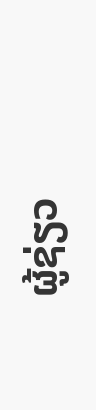ຜູ້ຊ່ຽວ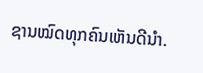ຊານໝົດທຸກຄົນເຫັນດີນຳ.